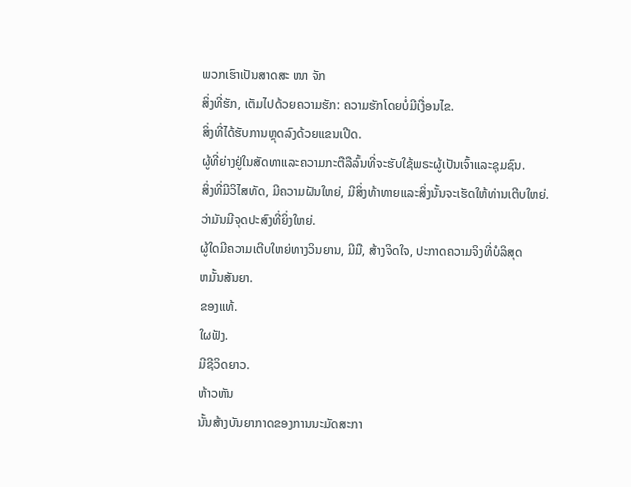ພວກເຮົາເປັນສາດສະ ໜາ ຈັກ
ສິ່ງທີ່ຮັກ, ເຕັມໄປດ້ວຍຄວາມຮັກ: ຄວາມຮັກໂດຍບໍ່ມີເງື່ອນໄຂ.
ສິ່ງທີ່ໄດ້ຮັບການຫຼຸດລົງດ້ວຍແຂນເປີດ.
ຜູ້ທີ່ຍ່າງຢູ່ໃນສັດທາແລະຄວາມກະຕືລືລົ້ນທີ່ຈະຮັບໃຊ້ພຣະຜູ້ເປັນເຈົ້າແລະຊຸມຊົນ.
ສິ່ງທີ່ມີວິໄສທັດ, ມີຄວາມຝັນໃຫຍ່, ມີສິ່ງທ້າທາຍແລະສິ່ງນັ້ນຈະເຮັດໃຫ້ທ່ານເຕີບໃຫຍ່.
ວ່າມັນມີຈຸດປະສົງທີ່ຍິ່ງໃຫຍ່.
ຜູ້ໃດມີຄວາມເຕີບໃຫຍ່ທາງວິນຍານ, ມີມື, ສ້າງຈິດໃຈ, ປະກາດຄວາມຈິງທີ່ບໍລິສຸດ
ຫມັ້ນສັນຍາ.
ຂອງແທ້.
ໃຜຟັງ.
ມີຊີວິດຍາວ.
ຫ້າວຫັນ
ນັ້ນສ້າງບັນຍາກາດຂອງການນະມັດສະກາ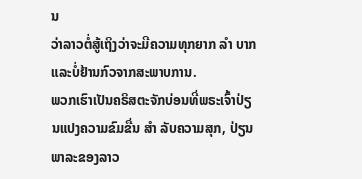ນ
ວ່າລາວຕໍ່ສູ້ເຖິງວ່າຈະມີຄວາມທຸກຍາກ ລຳ ບາກແລະບໍ່ຢ້ານກົວຈາກສະພາບການ.
ພວກເຮົາເປັນຄຣິສຕະຈັກບ່ອນທີ່ພຣະເຈົ້າປ່ຽນແປງຄວາມຂົມຂື່ນ ສຳ ລັບຄວາມສຸກ, ປ່ຽນພາລະຂອງລາວ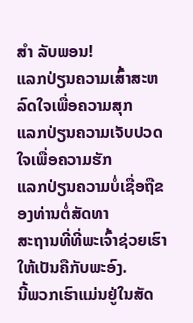ສຳ ລັບພອນ!
ແລກປ່ຽນຄວາມເສົ້າສະຫລົດໃຈເພື່ອຄວາມສຸກ
ແລກປ່ຽນຄວາມເຈັບປວດໃຈເພື່ອຄວາມຮັກ
ແລກປ່ຽນຄວາມບໍ່ເຊື່ອຖືຂອງທ່ານຕໍ່ສັດທາ
ສະຖານທີ່ທີ່ພະເຈົ້າຊ່ວຍເຮົາໃຫ້ເປັນຄືກັບພະອົງ.
ນີ້ພວກເຮົາແມ່ນຢູ່ໃນສັດ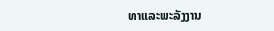ທາແລະພະລັງງານ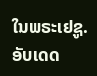ໃນພຣະເຢຊູ.
ອັບເດດ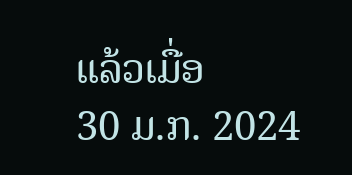ແລ້ວເມື່ອ
30 ມ.ກ. 2024